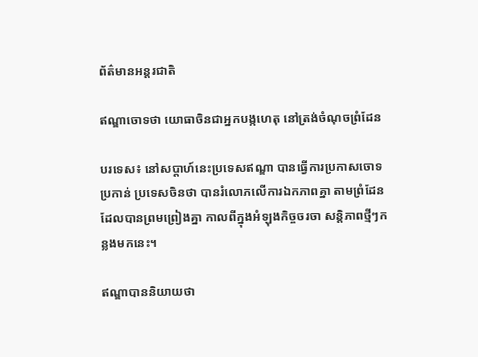ព័ត៌មានអន្តរជាតិ

ឥណ្ឌាចោទថា យោធាចិនជាអ្នកបង្កហេតុ នៅត្រង់ចំណុចព្រំដែន

បរទេស៖ នៅសប្តាហ៍នេះប្រទេសឥណ្ឌា បានធ្វើការប្រកាសចោទប្រកាន់ ប្រទេសចិនថា បានរំលោភលើការឯកភាពគ្នា តាមព្រំដែនដែលបានព្រមព្រៀងគ្នា កាលពីក្នុងអំឡុងកិច្ចចរចា សន្តិភាពថ្មីៗកន្លងមកនេះ។

ឥណ្ឌាបាននិយាយថា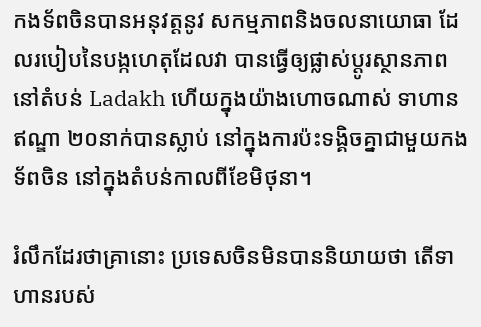កងទ័ពចិនបានអនុវត្តនូវ សកម្មភាពនិងចលនាយោធា ដែលរបៀបនៃបង្កហេតុដែលវា បានធ្វើឲ្យផ្លាស់ប្តូរស្ថានភាពនៅតំបន់ Ladakh ហើយក្នុងយ៉ាងហោចណាស់ ទាហានឥណ្ឌា ២០នាក់បានស្លាប់ នៅក្នុងការប៉ះទង្គិចគ្នាជាមួយកងទ័ពចិន នៅក្នុងតំបន់កាលពីខែមិថុនា។

រំលឹកដែរថាគ្រានោះ ប្រទេសចិនមិនបាននិយាយថា តើទាហានរបស់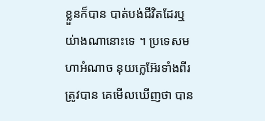ខ្លួនក៏បាន បាត់បង់ជីវិតដែរឬយ់ាងណានោះទេ ។ ប្រទេសមហាអំណាច នុយក្លេអ៊ែរទាំងពីរត្រូវបាន គេមើលឃើញថា បាន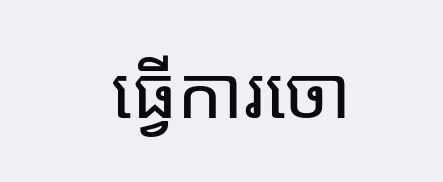ធ្វើការចោ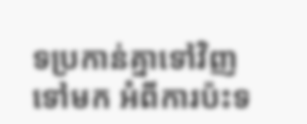ទប្រកាន់គ្នាទៅវិញទៅមក អំពីការប៉ះទ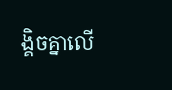ង្គិចគ្នាលើ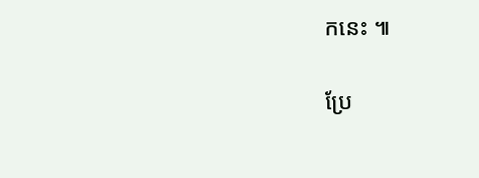កនេះ ៕

ប្រែ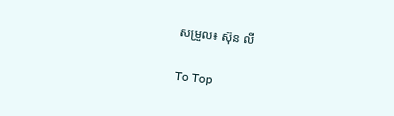សម្រួល៖ ស៊ុន លី

To Top